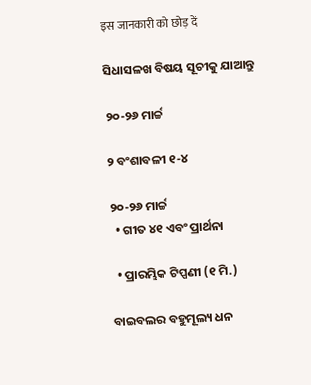इस जानकारी को छोड़ दें

ସିଧାସଳଖ ବିଷୟ ସୂଚୀକୁ ଯାଆନ୍ତୁ

୨୦-୨୬ ମାର୍ଚ୍ଚ

୨ ବଂଶାବଳୀ ୧-୪

୨୦-୨୬ ମାର୍ଚ୍ଚ
  • ଗୀତ ୪୧ ଏବଂ ପ୍ରାର୍ଥନା

  • ପ୍ରାରମ୍ଭିକ ଟିପ୍ପଣୀ (୧ ମି.)

ବାଇବଲର ବହୁମୂଲ୍ୟ ଧନ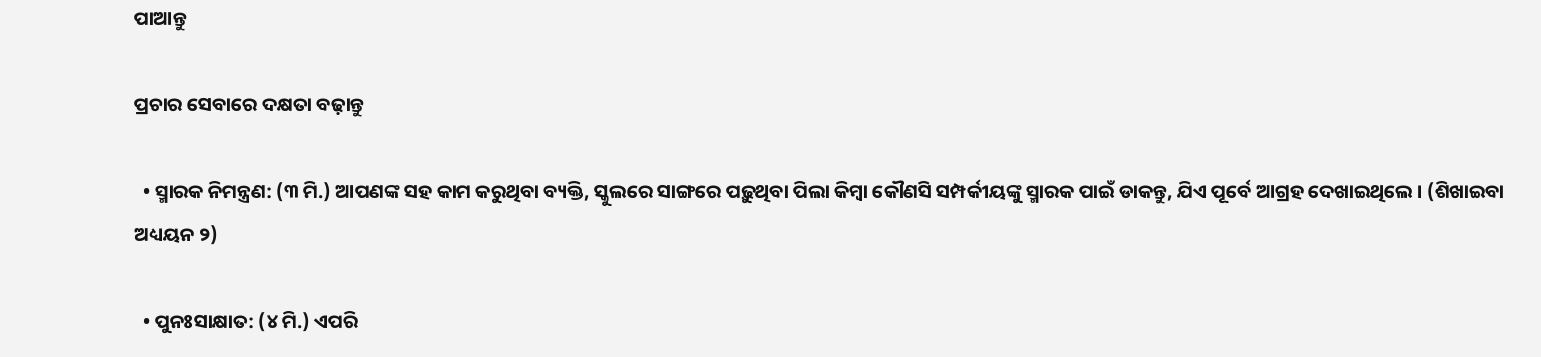ପାଆନ୍ତୁ

ପ୍ରଚାର ସେବାରେ ଦକ୍ଷତା ବଢ଼ାନ୍ତୁ

  • ସ୍ମାରକ ନିମନ୍ତ୍ରଣ: (୩ ମି.) ଆପଣଙ୍କ ସହ କାମ କରୁଥିବା ବ୍ୟକ୍ତି, ସ୍କୁଲରେ ସାଙ୍ଗରେ ପଢ଼ୁଥିବା ପିଲା କିମ୍ବା କୌଣସି ସମ୍ପର୍କୀୟଙ୍କୁ ସ୍ମାରକ ପାଇଁ ଡାକନ୍ତୁ, ଯିଏ ପୂର୍ବେ ଆଗ୍ରହ ଦେଖାଇଥିଲେ । (ଶିଖାଇବା ଅଧ୍ୟୟନ ୨)

  • ପୁନଃସାକ୍ଷାତ: (୪ ମି.) ଏପରି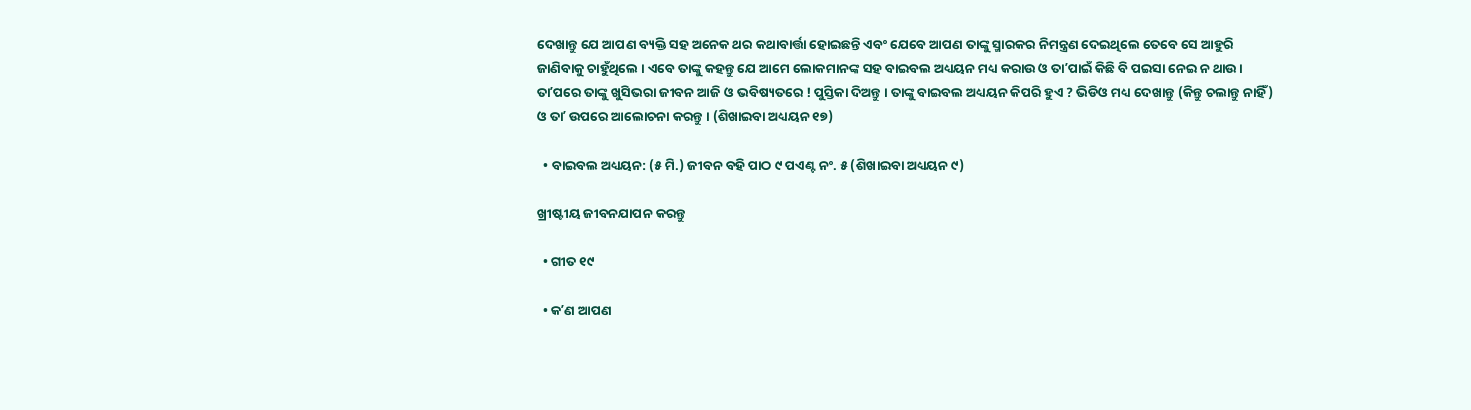ଦେଖାନ୍ତୁ ଯେ ଆପଣ ବ୍ୟକ୍ତି ସହ ଅନେକ ଥର କଥାବାର୍ତ୍ତା ହୋଇଛନ୍ତି ଏବଂ ଯେବେ ଆପଣ ତାଙ୍କୁ ସ୍ମାରକର ନିମନ୍ତ୍ରଣ ଦେଇଥିଲେ ତେବେ ସେ ଆହୁରି ଜାଣିବାକୁ ଚାହୁଁଥିଲେ । ଏବେ ତାଙ୍କୁ କହନ୍ତୁ ଯେ ଆମେ ଲୋକମାନଙ୍କ ସହ ବାଇବଲ ଅଧ୍ୟୟନ ମଧ୍ୟ କରାଉ ଓ ତାʼପାଇଁ କିଛି ବି ପଇସା ନେଇ ନ ଥାଉ । ତାʼପରେ ତାଙ୍କୁ ଖୁସିଭରା ଜୀବନ ଆଜି ଓ ଭବିଷ୍ୟତରେ ! ପୁସ୍ତିକା ଦିଅନ୍ତୁ । ତାଙ୍କୁ ବାଇବଲ ଅଧ୍ୟୟନ କିପରି ହୁଏ ? ଭିଡିଓ ମଧ୍ୟ ଦେଖାନ୍ତୁ (କିନ୍ତୁ ଚଲାନ୍ତୁ ନାହିଁ) ଓ ତାʼ ଉପରେ ଆଲୋଚନା କରନ୍ତୁ । (ଶିଖାଇବା ଅଧ୍ୟୟନ ୧୭)

  • ବାଇବଲ ଅଧ୍ୟୟନ: (୫ ମି.) ଜୀବନ ବହି ପାଠ ୯ ପଏଣ୍ଟ ନଂ. ୫ (ଶିଖାଇବା ଅଧ୍ୟୟନ ୯)

ଖ୍ରୀଷ୍ଟୀୟ ଜୀବନଯାପନ କରନ୍ତୁ

  • ଗୀତ ୧୯

  • କʼଣ ଆପଣ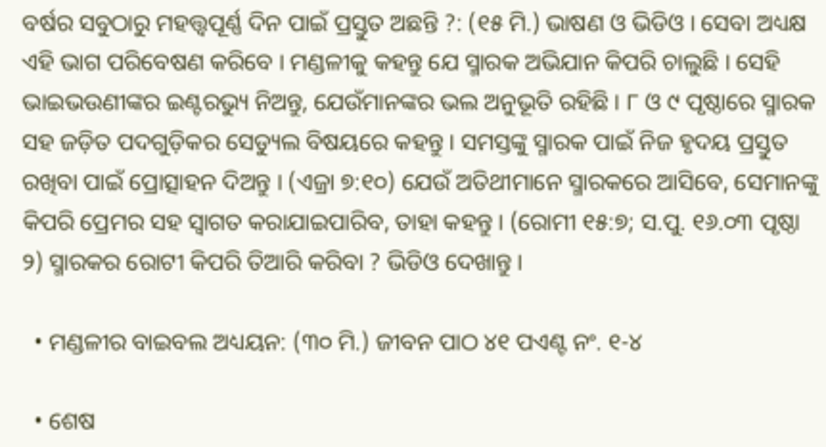ବର୍ଷର ସବୁଠାରୁ ମହତ୍ତ୍ୱପୂର୍ଣ୍ଣ ଦିନ ପାଇଁ ପ୍ରସ୍ତୁତ ଅଛନ୍ତି ?: (୧୫ ମି.) ଭାଷଣ ଓ ଭିଡିଓ । ସେବା ଅଧ୍ୟକ୍ଷ ଏହି ଭାଗ ପରିବେଷଣ କରିବେ । ମଣ୍ଡଳୀକୁ କହନ୍ତୁ ଯେ ସ୍ମାରକ ଅଭିଯାନ କିପରି ଚାଲୁଛି । ସେହି ଭାଇଭଉଣୀଙ୍କର ଇଣ୍ଟରଭ୍ୟୁ ନିଅନ୍ତୁ, ଯେଉଁମାନଙ୍କର ଭଲ ଅନୁଭୂତି ରହିଛି । ୮ ଓ ୯ ପୃଷ୍ଠାରେ ସ୍ମାରକ ସହ ଜଡ଼ିତ ପଦଗୁଡ଼ିକର ସେଡ୍ୟୁଲ ବିଷୟରେ କହନ୍ତୁ । ସମସ୍ତଙ୍କୁ ସ୍ମାରକ ପାଇଁ ନିଜ ହୃଦୟ ପ୍ରସ୍ତୁତ ରଖିବା ପାଇଁ ପ୍ରୋତ୍ସାହନ ଦିଅନ୍ତୁ । (ଏଜ୍ରା ୭:୧୦) ଯେଉଁ ଅତିଥୀମାନେ ସ୍ମାରକରେ ଆସିବେ, ସେମାନଙ୍କୁ କିପରି ପ୍ରେମର ସହ ସ୍ୱାଗତ କରାଯାଇପାରିବ, ତାହା କହନ୍ତୁ । (ରୋମୀ ୧୫:୭; ସ.ପୁ. ୧୬.୦୩ ପୃଷ୍ଠା ୨) ସ୍ମାରକର ରୋଟୀ କିପରି ତିଆରି କରିବା ? ଭିଡିଓ ଦେଖାନ୍ତୁ ।

  • ମଣ୍ଡଳୀର ବାଇବଲ ଅଧ୍ୟୟନ: (୩୦ ମି.) ଜୀବନ ପାଠ ୪୧ ପଏଣ୍ଟ ନଂ. ୧-୪

  • ଶେଷ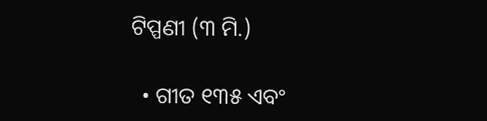ଟିପ୍ପଣୀ (୩ ମି.)

  • ଗୀତ ୧୩୫ ଏବଂ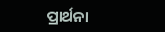ପ୍ରାର୍ଥନା